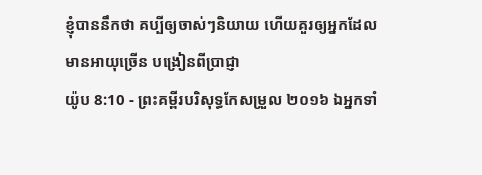ខ្ញុំបាននឹកថា គប្បីឲ្យចាស់ៗនិយាយ ហើយគួរឲ្យអ្នកដែលមានអាយុច្រើន បង្រៀនពីប្រាជ្ញា
យ៉ូប 8:10 - ព្រះគម្ពីរបរិសុទ្ធកែសម្រួល ២០១៦ ឯអ្នកទាំ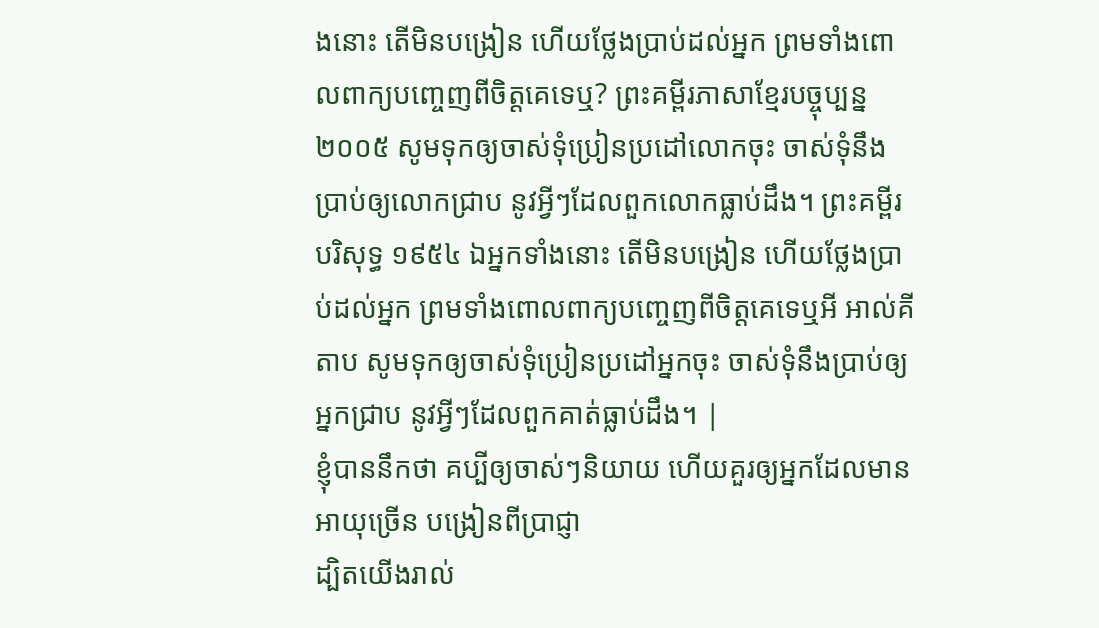ងនោះ តើមិនបង្រៀន ហើយថ្លែងប្រាប់ដល់អ្នក ព្រមទាំងពោលពាក្យបញ្ចេញពីចិត្តគេទេឬ? ព្រះគម្ពីរភាសាខ្មែរបច្ចុប្បន្ន ២០០៥ សូមទុកឲ្យចាស់ទុំប្រៀនប្រដៅលោកចុះ ចាស់ទុំនឹងប្រាប់ឲ្យលោកជ្រាប នូវអ្វីៗដែលពួកលោកធ្លាប់ដឹង។ ព្រះគម្ពីរបរិសុទ្ធ ១៩៥៤ ឯអ្នកទាំងនោះ តើមិនបង្រៀន ហើយថ្លែងប្រាប់ដល់អ្នក ព្រមទាំងពោលពាក្យបញ្ចេញពីចិត្តគេទេឬអី អាល់គីតាប សូមទុកឲ្យចាស់ទុំប្រៀនប្រដៅអ្នកចុះ ចាស់ទុំនឹងប្រាប់ឲ្យអ្នកជ្រាប នូវអ្វីៗដែលពួកគាត់ធ្លាប់ដឹង។ |
ខ្ញុំបាននឹកថា គប្បីឲ្យចាស់ៗនិយាយ ហើយគួរឲ្យអ្នកដែលមានអាយុច្រើន បង្រៀនពីប្រាជ្ញា
ដ្បិតយើងរាល់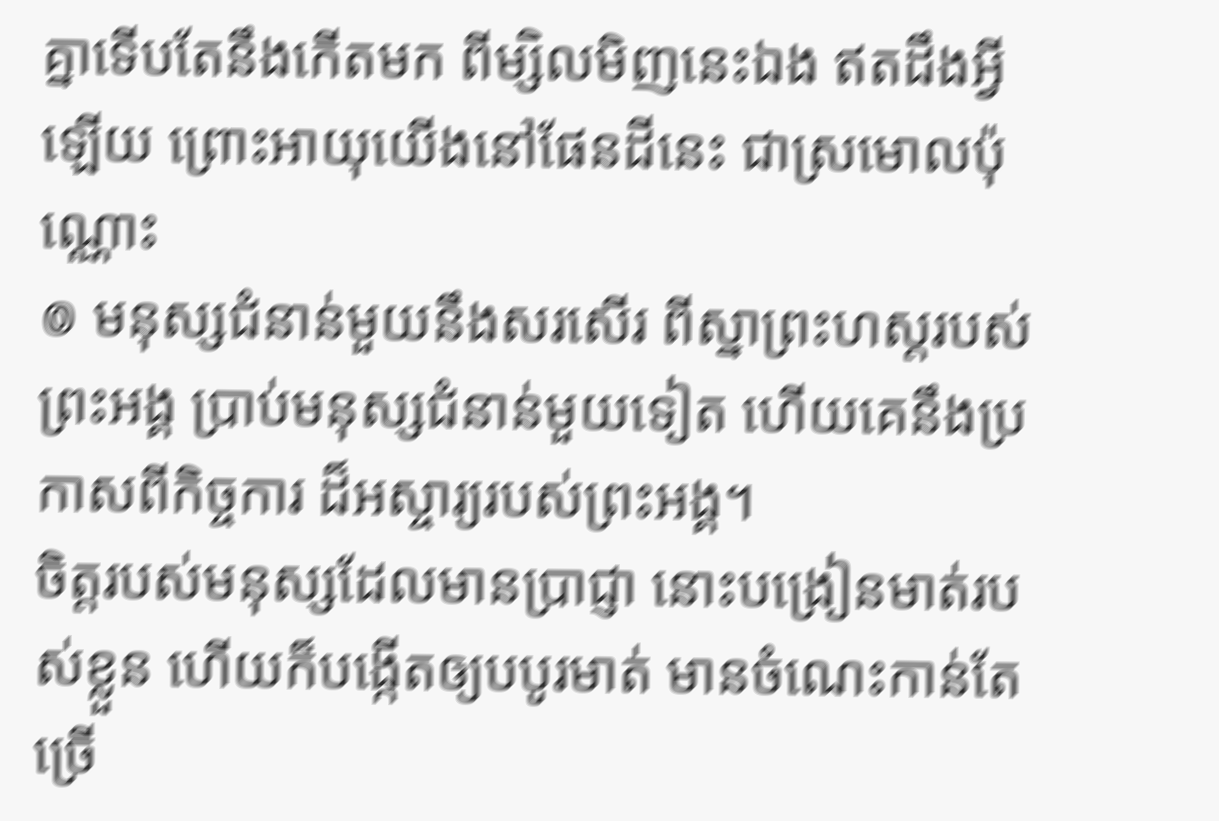គ្នាទើបតែនឹងកើតមក ពីម្សិលមិញនេះឯង ឥតដឹងអ្វីឡើយ ព្រោះអាយុយើងនៅផែនដីនេះ ជាស្រមោលប៉ុណ្ណោះ
៙ មនុស្សជំនាន់មួយនឹងសរសើរ ពីស្នាព្រះហស្ដរបស់ព្រះអង្គ ប្រាប់មនុស្សជំនាន់មួយទៀត ហើយគេនឹងប្រកាសពីកិច្ចការ ដ៏អស្ចារ្យរបស់ព្រះអង្គ។
ចិត្តរបស់មនុស្សដែលមានប្រាជ្ញា នោះបង្រៀនមាត់របស់ខ្លួន ហើយក៏បង្កើតឲ្យបបូរមាត់ មានចំណេះកាន់តែច្រើ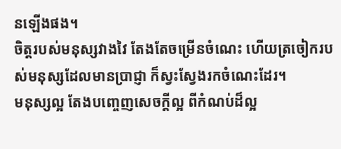នឡើងផង។
ចិត្តរបស់មនុស្សវាងវៃ តែងតែចម្រើនចំណេះ ហើយត្រចៀករបស់មនុស្សដែលមានប្រាជ្ញា ក៏ស្វះស្វែងរកចំណេះដែរ។
មនុស្សល្អ តែងបញ្ចេញសេចក្តីល្អ ពីកំណប់ដ៏ល្អ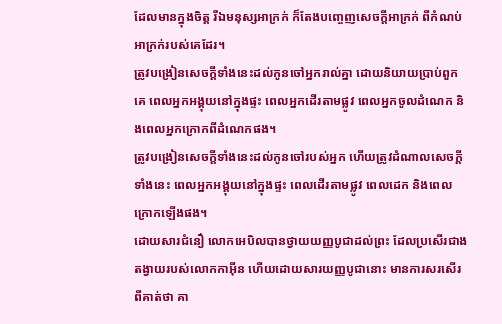ដែលមានក្នុងចិត្ត រីឯមនុស្សអាក្រក់ ក៏តែងបញ្ចេញសេចក្តីអាក្រក់ ពីកំណប់អាក្រក់របស់គេដែរ។
ត្រូវបង្រៀនសេចក្ដីទាំងនេះដល់កូនចៅអ្នករាល់គ្នា ដោយនិយាយប្រាប់ពួកគេ ពេលអ្នកអង្គុយនៅក្នុងផ្ទះ ពេលអ្នកដើរតាមផ្លូវ ពេលអ្នកចូលដំណេក និងពេលអ្នកក្រោកពីដំណេកផង។
ត្រូវបង្រៀនសេចក្ដីទាំងនេះដល់កូនចៅរបស់អ្នក ហើយត្រូវដំណាលសេចក្ដីទាំងនេះ ពេលអ្នកអង្គុយនៅក្នុងផ្ទះ ពេលដើរតាមផ្លូវ ពេលដេក និងពេលក្រោកឡើងផង។
ដោយសារជំនឿ លោកអេបិលបានថ្វាយយញ្ញបូជាដល់ព្រះ ដែលប្រសើរជាងតង្វាយរបស់លោកកាអ៊ីន ហើយដោយសារយញ្ញបូជានោះ មានការសរសើរពីគាត់ថា គា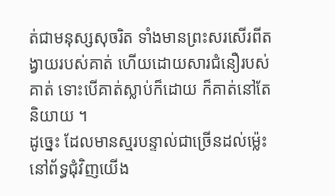ត់ជាមនុស្សសុចរិត ទាំងមានព្រះសរសើរពីតង្វាយរបស់គាត់ ហើយដោយសារជំនឿរបស់គាត់ ទោះបើគាត់ស្លាប់ក៏ដោយ ក៏គាត់នៅតែនិយាយ ។
ដូច្នេះ ដែលមានស្មរបន្ទាល់ជាច្រើនដល់ម៉្លេះនៅព័ទ្ធជុំវិញយើង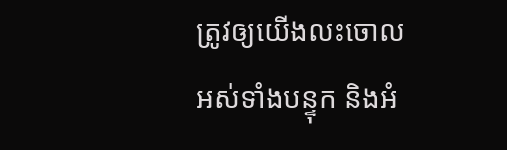ត្រូវឲ្យយើងលះចោលអស់ទាំងបន្ទុក និងអំ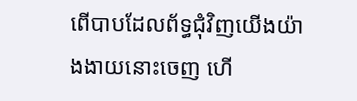ពើបាបដែលព័ទ្ធជុំវិញយើងយ៉ាងងាយនោះចេញ ហើ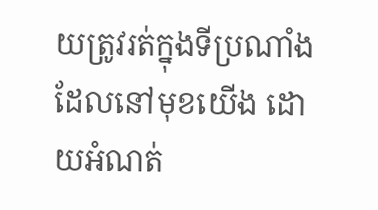យត្រូវរត់ក្នុងទីប្រណាំង ដែលនៅមុខយើង ដោយអំណត់